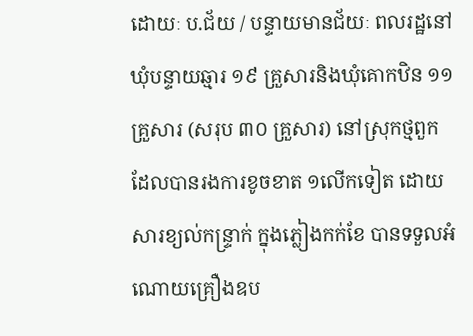ដោយៈ ប.ជ័យ / បន្ទាយមានជ័យៈ ពលរដ្ឋនៅឃុំបន្ទាយឆ្មារ ១៩ គ្រួសារនិងឃុំគោកឋិន ១១ គ្រួសារ (សរុប ៣០ គ្រួសារ) នៅស្រុកថ្មពួក ដែលបានរងការខូចខាត ១លើកទៀត ដោយសារខ្យល់កន្ទ្រាក់ ក្នុងភ្លៀងកក់ខែ បានទទួលអំណោយគ្រឿងឧប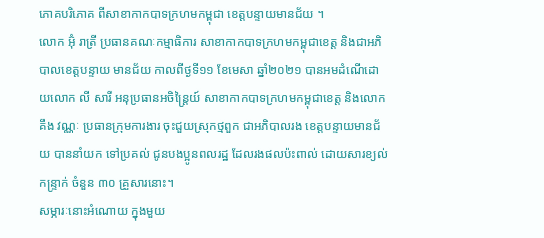ភោគបរិភោគ ពីសាខាកាកបាទក្រហមកម្ពុជា ខេត្តបន្ទាយមានជ័យ ។
លោក អ៊ុំ រាត្រី ប្រធានគណៈកម្មាធិការ សាខាកាកបាទក្រហមកម្ពុជាខេត្ត និងជាអភិបាលខេត្តបន្ទាយ មានជ័យ កាលពីថ្ងទី១១ ខែមេសា ឆ្នាំ២០២១ បានអមដំណើដោយលោក លី សារី អនុប្រធានអចិន្ត្រៃយ៍ សាខាកាកបាទក្រហមកម្ពុជាខេត្ត និងលោក គឹង វណ្ណៈ ប្រធានក្រុមការងារ ចុះជួយស្រុកថ្មពួក ជាអភិបាលរង ខេត្តបន្ទាយមានជ័យ បាននាំយក ទៅប្រគល់ ជូនបងប្អូនពលរដ្ឋ ដែលរងផលប៉ះពាល់ ដោយសារខ្យល់កន្ទ្រាក់ ចំនួន ៣០ គ្រួសារនោះ។
សម្ភារៈនោះអំណោយ ក្នុងមួយ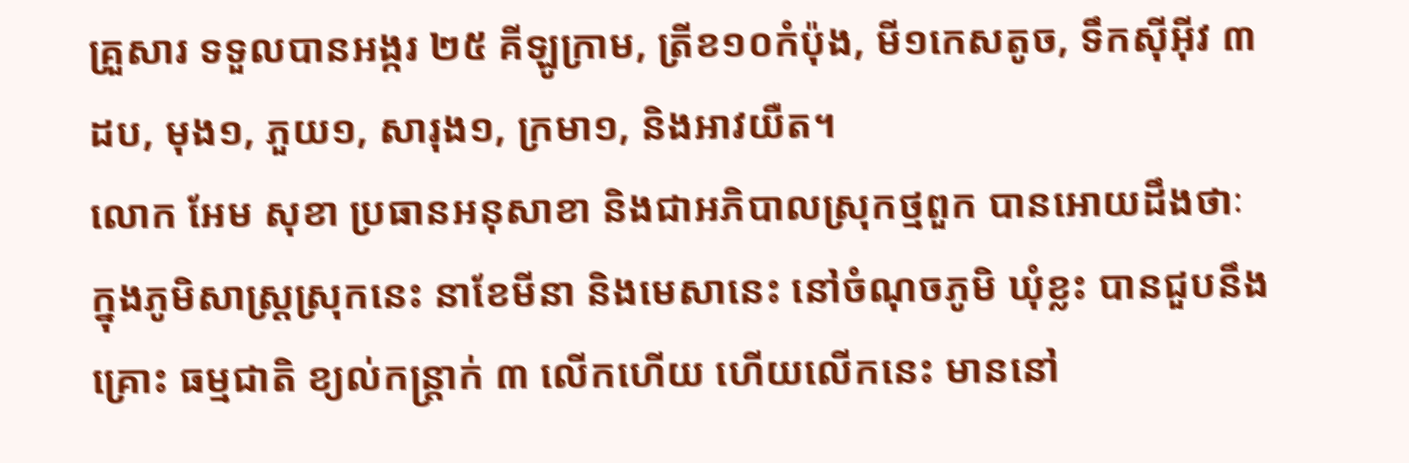គ្រួសារ ទទួលបានអង្ករ ២៥ គីឡូក្រាម, ត្រីខ១០កំប៉ុង, មី១កេសតូច, ទឹកស៊ីអ៊ីវ ៣ដប, មុង១, ភួយ១, សារុង១, ក្រមា១, និងអាវយឺត។
លោក អែម សុខា ប្រធានអនុសាខា និងជាអភិបាលស្រុកថ្មពួក បានអោយដឹងថាៈ ក្នុងភូមិសាស្ត្រស្រុកនេះ នាខែមីនា និងមេសានេះ នៅចំណុចភូមិ ឃុំខ្លះ បានជួបនឹងគ្រោះ ធម្មជាតិ ខ្យល់កន្ត្រាក់ ៣ លើកហើយ ហើយលើកនេះ មាននៅ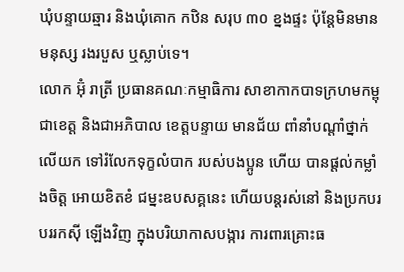ឃុំបន្ទាយឆ្មារ និងឃុំគោក កឋិន សរុប ៣០ ខ្នងផ្ទះ ប៉ុន្តែមិនមានមនុស្ស រងរបួស ឬស្លាប់ទេ។
លោក អ៊ុំ រាត្រី ប្រធានគណៈកម្មាធិការ សាខាកាកបាទក្រហមកម្ពុជាខេត្ត និងជាអភិបាល ខេត្តបន្ទាយ មានជ័យ ពាំនាំបណ្តាំថ្នាក់លើយក ទៅរំលែកទុក្ខលំបាក របស់បងប្អូន ហើយ បានផ្តល់កម្លាំងចិត្ត អោយខិតខំ ជម្នះឧបសគ្គនេះ ហើយបន្តរស់នៅ និងប្រកបរបររកស៊ី ឡើងវិញ ក្នុងបរិយាកាសបង្ការ ការពារគ្រោះធ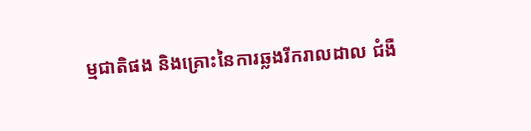ម្មជាតិផង និងគ្រោះនៃការឆ្លងរីករាលដាល ជំងឺ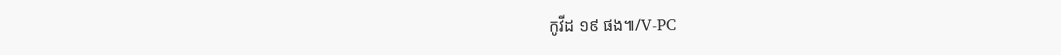កូវីដ ១៩ ផង៕/V-PC